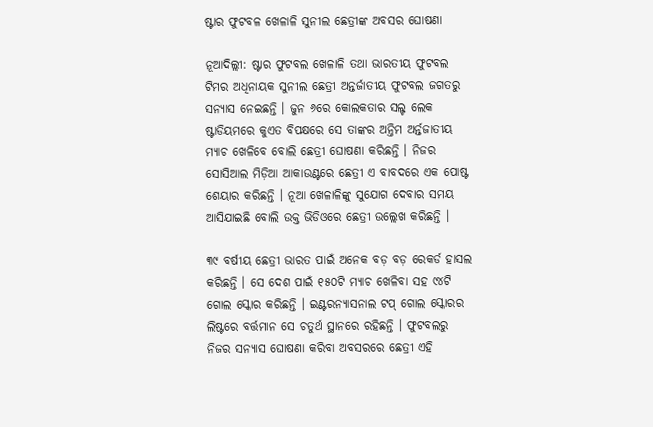ଷ୍ଟାର ଫୁଟବଳ ଖେଳାଳି ସୁନୀଲ ଛେତ୍ରୀଙ୍କ ଅବସର ଘୋଷଣା

ନୂଆଦିଲ୍ଲୀ: ଷ୍ଟାର ଫୁଟବଲ ଖେଳାଳି ତଥା ଭାରତୀୟ ଫୁଟବଲ ଟିମର ଅଧିନାୟକ ସୁନୀଲ ଛେତ୍ରୀ ଅନ୍ତର୍ଜାତୀୟ ଫୁଟବଲ ଜଗତରୁ ସନ୍ୟାସ ନେଇଛନ୍ତି । ଜୁନ ୬ରେ କୋଲକତାର ସଲ୍ଟ ଲେକ ଷ୍ଟାଡିୟମରେ କୁଏତ ବିପକ୍ଷରେ ସେ ତାଙ୍କର ଅନ୍ତିମ ଅର୍ନ୍ତଜାତୀୟ ମ୍ୟାଚ ଖେଳିବେ ବୋଲି ଛେତ୍ରୀ ଘୋଷଣା କରିଛନ୍ତି । ନିଜର ସୋସିଆଲ ମିଡ଼ିଆ ଆକାଉଣ୍ଟରେ ଛେତ୍ରୀ ଏ ବାବଦରେ ଏକ ପୋଷ୍ଟ ଶେୟାର କରିଛନ୍ତି । ନୂଆ ଖେଳାଳିଙ୍କୁ ସୁଯୋଗ ଦେବାର ସମୟ ଆସିଯାଇଛି ବୋଲି ଉକ୍ତ ଭିଡିଓରେ ଛେତ୍ରୀ ଉଲ୍ଲେଖ କରିଛନ୍ତି ।

୩୯ ବର୍ଷୀୟ ଛେତ୍ରୀ ଭାରତ ପାଇଁ ଅନେକ ବଡ଼ ବଡ଼ ରେକର୍ଡ ହାସଲ କରିଛନ୍ତି । ସେ ଦେଶ ପାଇଁ ୧୫୦ଟି ମ୍ୟାଚ ଖେଳିବା ସହ ୯୪ଟି ଗୋଲ ସ୍କୋର କରିଛନ୍ତି । ଇଣ୍ଟରନ୍ୟାସନାଲ ଟପ୍ ଗୋଲ ସ୍କୋରର ଲିଷ୍ଟରେ ବର୍ତ୍ତମାନ ସେ ଚତୁର୍ଥ ସ୍ଥାନରେ ରହିଛନ୍ତି । ଫୁଟବଲରୁ ନିଜର ସନ୍ୟାସ ଘୋଷଣା କରିବା ଅବସରରେ ଛେତ୍ରୀ ଏହି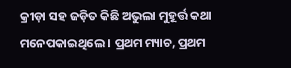କ୍ରୀଡ଼ା ସହ ଜଡ଼ିତ କିଛି ଅଭୁଲା ମୁହୂର୍ତ୍ତ କଥା ମନେପକାଇଥିଲେ । ପ୍ରଥମ ମ୍ୟାଚ, ପ୍ରଥମ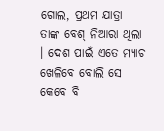ଗୋଲ, ପ୍ରଥମ ଯାତ୍ରା ତାଙ୍କ ବେଶ୍ ନିଆରା ଥିଲା । ଦେଶ ପାଇଁ ଏତେ ମ୍ୟାଚ ଖେଳିବେ ବୋଲି ସେ କେବେ ବି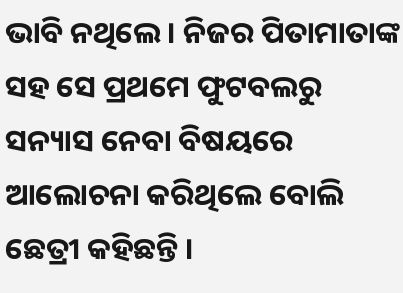ଭାବି ନଥିଲେ । ନିଜର ପିତାମାତାଙ୍କ ସହ ସେ ପ୍ରଥମେ ଫୁଟବଲରୁ ସନ୍ୟାସ ନେବା ବିଷୟରେ ଆଲୋଚନା କରିଥିଲେ ବୋଲି ଛେତ୍ରୀ କହିଛନ୍ତି ।